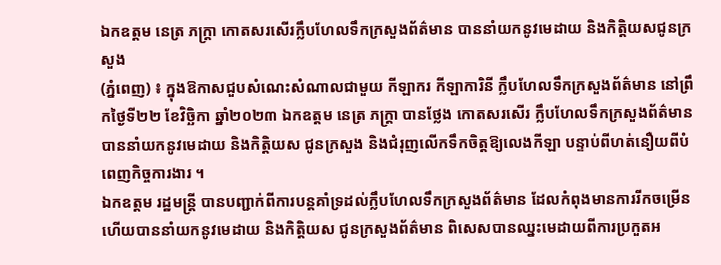ឯកឧត្តម នេត្រ ភក្រ្តា កោតសរសើរក្លឹបហែលទឹកក្រសួងព័ត៌មាន បាននាំយកនូវមេដាយ និងកិត្តិយសជូនក្រសួង
(ភ្នំពេញ) ៖ ក្នុងឱកាសជួបសំណេះសំណាលជាមួយ កីឡាករ កីឡាការិនី ក្លឹបហែលទឹកក្រសួងព័ត៌មាន នៅព្រឹកថ្ងៃទី២២ ខែវិច្ឆិកា ឆ្នាំ២០២៣ ឯកឧត្តម នេត្រ ភក្រ្តា បានថ្លែង កោតសរសើរ ក្លឹបហែលទឹកក្រសួងព័ត៌មាន បាននាំយកនូវមេដាយ និងកិត្តិយស ជូនក្រសួង និងជំរុញលើកទឹកចិត្តឱ្យលេងកីឡា បន្ទាប់ពីហត់នឿយពីបំពេញកិច្ចការងារ ។
ឯកឧត្តម រដ្ឋមន្រ្តី បានបញ្ជាក់ពីការបន្តគាំទ្រដល់ក្លឹបហែលទឹកក្រសួងព័ត៌មាន ដែលកំពុងមានការរីកចម្រើន ហើយបាននាំយកនូវមេដាយ និងកិត្តិយស ជូនក្រសួងព័ត៌មាន ពិសេសបានឈ្នះមេដាយពីការប្រកួតអ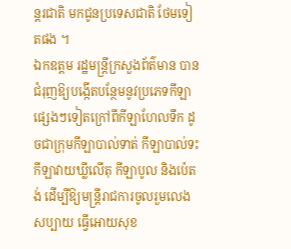ន្តរជាតិ មកជូនប្រទេសជាតិ ថែមទៀតផង ។
ឯកឧត្តម រដ្ឋមន្រ្តីក្រសួងព័ត៌មាន បានជំរុញឱ្យបង្កើតបន្ថែមនូវប្រភេទកីឡាផ្សេងៗទៀតក្រៅពីកីឡាហែលទឹក ដូចជាក្រុមកីឡាបាល់ទាត់ កីឡាបាល់ទះ កីឡាវាយឃ្លីលើតុ កីឡាបូល និងប៉េតង់ ដើម្បីឱ្យមន្រ្តីរាជការចូលរួមលេងសប្បាយ ធ្វើអោយសុខ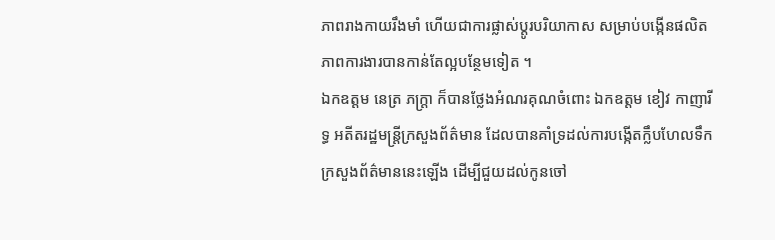ភាពរាងកាយរឹងមាំ ហើយជាការផ្លាស់ប្តូរបរិយាកាស សម្រាប់បង្កើនផលិតភាពការងារបានកាន់តែល្អបន្ថែមទៀត ។
ឯកឧត្តម នេត្រ ភក្ត្រា ក៏បានថ្លែងអំណរគុណចំពោះ ឯកឧត្តម ខៀវ កាញារីទ្ធ អតីតរដ្ឋមន្ត្រីក្រសួងព័ត៌មាន ដែលបានគាំទ្រដល់ការបង្កើតក្លឹបហែលទឹកក្រសួងព័ត៌មាននេះឡើង ដើម្បីជួយដល់កូនចៅ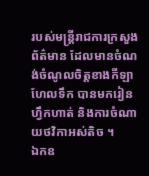របស់មន្រ្តីរាជការក្រសួងព័ត៌មាន ដែលមានចំណង់ចំណូលចិត្តខាងកីឡាហែលទឹក បានមករៀន ហ្វឹកហាត់ និងការចំណាយថវិកាអស់តិច ។
ឯកឧ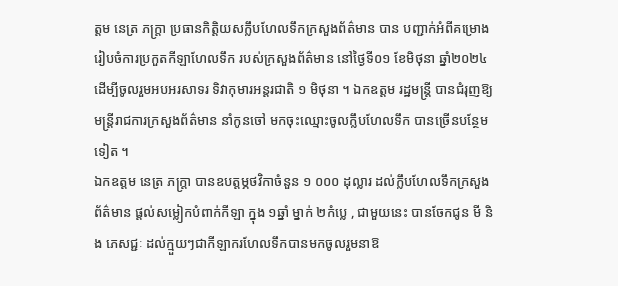ត្តម នេត្រ ភក្ត្រា ប្រធានកិត្តិយសក្លឹបហែលទឹកក្រសួងព័ត៌មាន បាន បញ្ជាក់អំពីគម្រោងរៀបចំការប្រកួតកីឡាហែលទឹក របស់ក្រសួងព័ត៌មាន នៅថ្ងៃទី០១ ខែមិថុនា ឆ្នាំ២០២៤ ដើម្បីចូលរួមអបអរសាទរ ទិវាកុមារអន្តរជាតិ ១ មិថុនា ។ ឯកឧត្តម រដ្ឋមន្រ្តី បានជំរុញឱ្យមន្រ្តីរាជការក្រសួងព័ត៌មាន នាំកូនចៅ មកចុះឈ្មោះចូលក្លឹបហែលទឹក បានច្រើនបន្ថែមទៀត ។
ឯកឧត្តម នេត្រ ភក្ត្រា បានឧបត្តម្ភថវិកាចំនួន ១ ០០០ ដុល្លារ ដល់ក្លឹបហែលទឹកក្រសួងព័ត៌មាន ផ្តល់សម្លៀកបំពាក់កីឡា ក្នុង ១ឆ្នាំ ម្នាក់ ២កំប្លេ , ជាមួយនេះ បានចែកជូន មី និង ភេសជ្ជៈ ដល់ក្មួយៗជាកីឡាករហែលទឹកបានមកចូលរួមនាឱ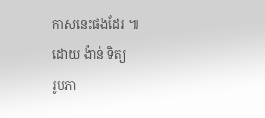កាសនេះផងដែរ ៕
ដោយ ង៉ាន់ ទិត្យ
រូបភា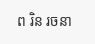ព រិន រចនា